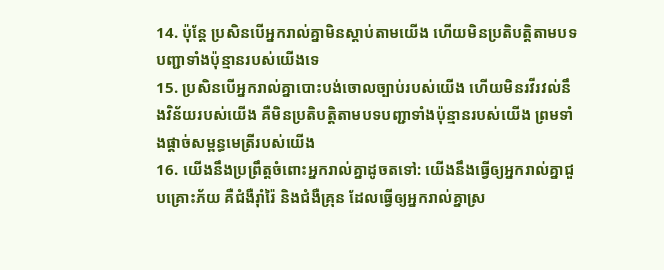14. ប៉ុន្តែ ប្រសិនបើអ្នករាល់គ្នាមិនស្ដាប់តាមយើង ហើយមិនប្រតិបត្តិតាមបទបញ្ជាទាំងប៉ុន្មានរបស់យើងទេ
15. ប្រសិនបើអ្នករាល់គ្នាបោះបង់ចោលច្បាប់របស់យើង ហើយមិនរវីរវល់នឹងវិន័យរបស់យើង គឺមិនប្រតិបត្តិតាមបទបញ្ជាទាំងប៉ុន្មានរបស់យើង ព្រមទាំងផ្ដាច់សម្ពន្ធមេត្រីរបស់យើង
16. យើងនឹងប្រព្រឹត្តចំពោះអ្នករាល់គ្នាដូចតទៅ: យើងនឹងធ្វើឲ្យអ្នករាល់គ្នាជួបគ្រោះភ័យ គឺជំងឺរ៉ាំរ៉ៃ និងជំងឺគ្រុន ដែលធ្វើឲ្យអ្នករាល់គ្នាស្រ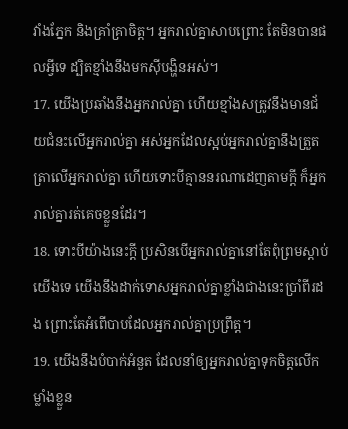វាំងភ្នែក និងគ្រាំគ្រាចិត្ត។ អ្នករាល់គ្នាសាបព្រោះ តែមិនបានផលអ្វីទេ ដ្បិតខ្មាំងនឹងមកស៊ីបង្ហិនអស់។
17. យើងប្រឆាំងនឹងអ្នករាល់គ្នា ហើយខ្មាំងសត្រូវនឹងមានជ័យជំនះលើអ្នករាល់គ្នា អស់អ្នកដែលស្អប់អ្នករាល់គ្នានឹងត្រួតត្រាលើអ្នករាល់គ្នា ហើយទោះបីគ្មាននរណាដេញតាមក្ដី ក៏អ្នករាល់គ្នារត់គេចខ្លួនដែរ។
18. ទោះបីយ៉ាងនេះក្ដី ប្រសិនបើអ្នករាល់គ្នានៅតែពុំព្រមស្ដាប់យើងទេ យើងនឹងដាក់ទោសអ្នករាល់គ្នាខ្លាំងជាងនេះប្រាំពីរដង ព្រោះតែអំពើបាបដែលអ្នករាល់គ្នាប្រព្រឹត្ត។
19. យើងនឹងបំបាក់អំនួត ដែលនាំឲ្យអ្នករាល់គ្នាទុកចិត្តលើកម្លាំងខ្លួន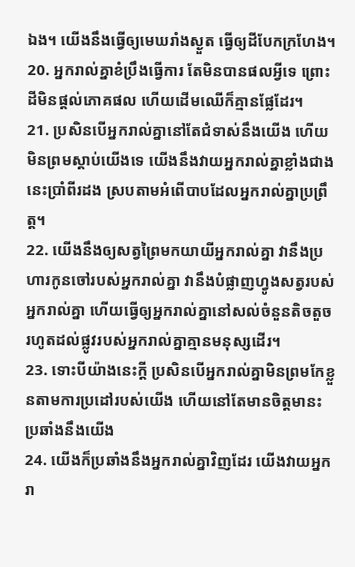ឯង។ យើងនឹងធ្វើឲ្យមេឃរាំងស្ងួត ធ្វើឲ្យដីបែកក្រហែង។
20. អ្នករាល់គ្នាខំប្រឹងធ្វើការ តែមិនបានផលអ្វីទេ ព្រោះដីមិនផ្ដល់ភោគផល ហើយដើមឈើក៏គ្មានផ្លែដែរ។
21. ប្រសិនបើអ្នករាល់គ្នានៅតែជំទាស់នឹងយើង ហើយមិនព្រមស្ដាប់យើងទេ យើងនឹងវាយអ្នករាល់គ្នាខ្លាំងជាងនេះប្រាំពីរដង ស្របតាមអំពើបាបដែលអ្នករាល់គ្នាប្រព្រឹត្ត។
22. យើងនឹងឲ្យសត្វព្រៃមកយាយីអ្នករាល់គ្នា វានឹងប្រហារកូនចៅរបស់អ្នករាល់គ្នា វានឹងបំផ្លាញហ្វូងសត្វរបស់អ្នករាល់គ្នា ហើយធ្វើឲ្យអ្នករាល់គ្នានៅសល់ចំនួនតិចតួច រហូតដល់ផ្លូវរបស់អ្នករាល់គ្នាគ្មានមនុស្សដើរ។
23. ទោះបីយ៉ាងនេះក្ដី ប្រសិនបើអ្នករាល់គ្នាមិនព្រមកែខ្លួនតាមការប្រដៅរបស់យើង ហើយនៅតែមានចិត្តមានះប្រឆាំងនឹងយើង
24. យើងក៏ប្រឆាំងនឹងអ្នករាល់គ្នាវិញដែរ យើងវាយអ្នករា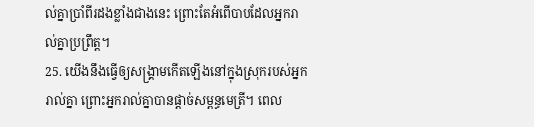ល់គ្នាប្រាំពីរដងខ្លាំងជាងនេះ ព្រោះតែអំពើបាបដែលអ្នករាល់គ្នាប្រព្រឹត្ត។
25. យើងនឹងធ្វើឲ្យសង្គ្រាមកើតឡើងនៅក្នុងស្រុករបស់អ្នករាល់គ្នា ព្រោះអ្នករាល់គ្នាបានផ្ដាច់សម្ពន្ធមេត្រី។ ពេល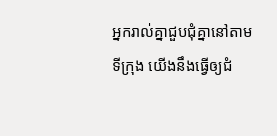អ្នករាល់គ្នាជួបជុំគ្នានៅតាមទីក្រុង យើងនឹងធ្វើឲ្យជំ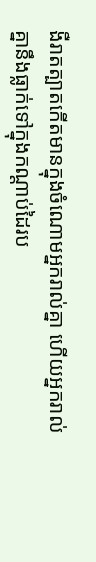ងឺរាតត្បាតកើតមានក្នុងចំណោមអ្នករាល់គ្នា ហើយអ្នករាល់គ្នានឹងធ្លាក់ទៅក្នុងកណ្ដាប់ដៃរប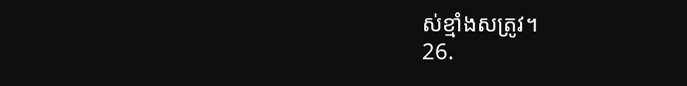ស់ខ្មាំងសត្រូវ។
26.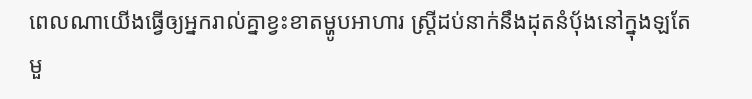ពេលណាយើងធ្វើឲ្យអ្នករាល់គ្នាខ្វះខាតម្ហូបអាហារ ស្ត្រីដប់នាក់នឹងដុតនំប៉័ងនៅក្នុងឡតែមួ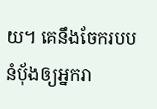យ។ គេនឹងចែករបបនំប៉័ងឲ្យអ្នករា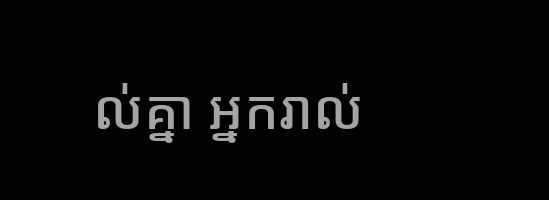ល់គ្នា អ្នករាល់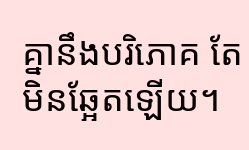គ្នានឹងបរិភោគ តែមិនឆ្អែតឡើយ។